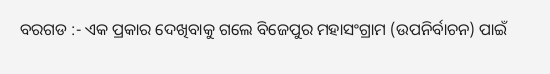ବରଗଡ :- ଏକ ପ୍ରକାର ଦେଖିବାକୁ ଗଲେ ବିଜେପୁର ମହାସଂଗ୍ରାମ (ଉପନିର୍ବାଚନ) ପାଇଁ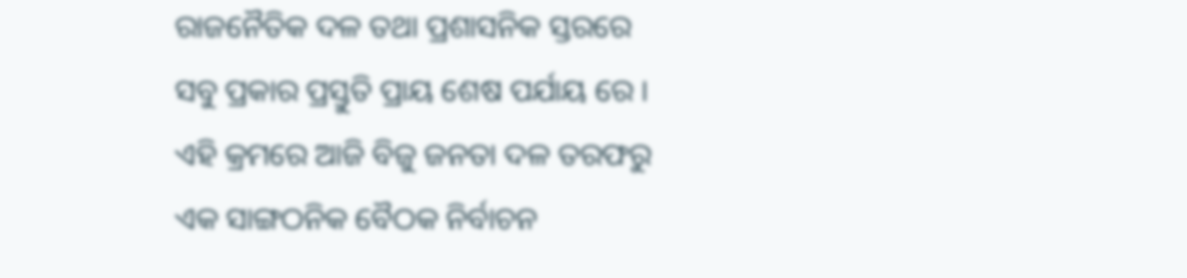ରାଜନୈତିକ ଦଳ ତଥା ପ୍ରଶାସନିକ ସ୍ତରରେ ସବୁ ପ୍ରକାର ପ୍ରସ୍ତୁତି ପ୍ରାୟ ଶେଷ ପର୍ଯାୟ ରେ । ଏହି କ୍ରମରେ ଆଜି ବିଜୁ ଜନତା ଦଳ ତରଫରୁ ଏକ ସାଙ୍ଗଠନିକ ବୈଠକ ନିର୍ବାଚନ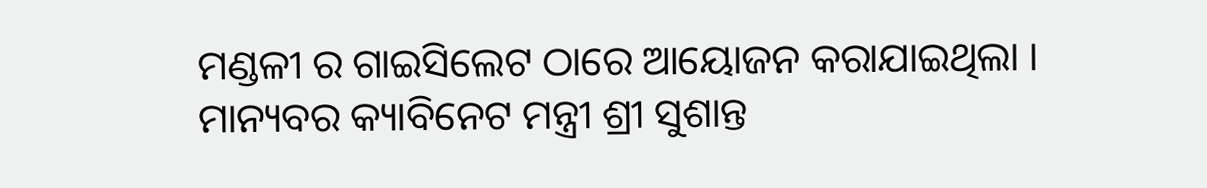ମଣ୍ଡଳୀ ର ଗାଇସିଲେଟ ଠାରେ ଆୟୋଜନ କରାଯାଇଥିଲା । ମାନ୍ୟବର କ୍ୟାବିନେଟ ମନ୍ତ୍ରୀ ଶ୍ରୀ ସୁଶାନ୍ତ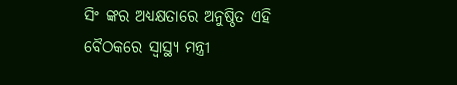ସିଂ ଙ୍କର ଅଧ୍ୟକ୍ଷତାରେ ଅନୁଷ୍ଠିତ ଏହି ବୈଠକରେ ସ୍ୱାସ୍ଥ୍ୟ ମନ୍ତ୍ରୀ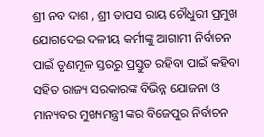ଶ୍ରୀ ନବ ଦାଶ , ଶ୍ରୀ ତାପସ ରାୟ ଚୌଧୁରୀ ପ୍ରମୁଖ ଯୋଗଦେଇ ଦଳୀୟ କର୍ମୀଙ୍କୁ ଆଗାମୀ ନିର୍ବାଚନ ପାଇଁ ତୃଣମୂଳ ସ୍ତରରୁ ପ୍ରସ୍ତୁତ ରହିବା ପାଇଁ କହିବା ସହିତ ରାଜ୍ୟ ସରକାରଙ୍କ ବିଭିନ୍ନ ଯୋଜନା ଓ ମାନ୍ୟବର ମୁଖ୍ୟମନ୍ତ୍ରୀ ଙ୍କର ବିଜେପୁର ନିର୍ବାଚନ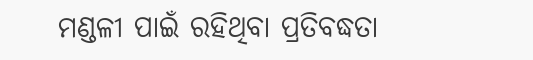ମଣ୍ଡଳୀ ପାଇଁ ରହିଥିବା ପ୍ରତିବଦ୍ଧତା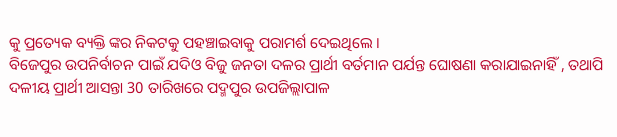କୁ ପ୍ରତ୍ୟେକ ବ୍ୟକ୍ତି ଙ୍କର ନିକଟକୁ ପହଞ୍ଚାଇବାକୁ ପରାମର୍ଶ ଦେଇଥିଲେ ।
ବିଜେପୁର ଉପନିର୍ବାଚନ ପାଇଁ ଯଦିଓ ବିଜୁ ଜନତା ଦଳର ପ୍ରାର୍ଥୀ ବର୍ତମାନ ପର୍ଯନ୍ତ ଘୋଷଣା କରାଯାଇନାହିଁ , ତଥାପି ଦଳୀୟ ପ୍ରାର୍ଥୀ ଆସନ୍ତା 30 ତାରିଖରେ ପଦ୍ମପୁର ଉପଜିଲ୍ଲାପାଳ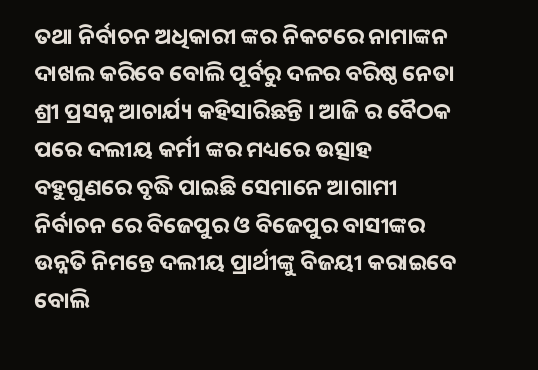ତଥା ନିର୍ବାଚନ ଅଧିକାରୀ ଙ୍କର ନିକଟରେ ନାମାଙ୍କନ ଦାଖଲ କରିବେ ବୋଲି ପୂର୍ବରୁ ଦଳର ବରିଷ୍ଠ ନେତା ଶ୍ରୀ ପ୍ରସନ୍ନ ଆଚାର୍ଯ୍ୟ କହିସାରିଛନ୍ତି । ଆଜି ର ବୈଠକ ପରେ ଦଲୀୟ କର୍ମୀ ଙ୍କର ମଧ୍ୟରେ ଉତ୍ସାହ ବହୁଗୁଣରେ ବୃଦ୍ଧି ପାଇଛି ସେମାନେ ଆଗାମୀ ନିର୍ବାଚନ ରେ ବିଜେପୁର ଓ ବିଜେପୁର ବାସୀଙ୍କର ଉନ୍ନତି ନିମନ୍ତେ ଦଲୀୟ ପ୍ରାର୍ଥୀଙ୍କୁ ବିଜୟୀ କରାଇବେ ବୋଲି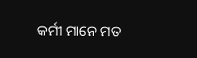କର୍ମୀ ମାନେ ମତ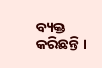ବ୍ୟକ୍ତ କରିଛନ୍ତି ।